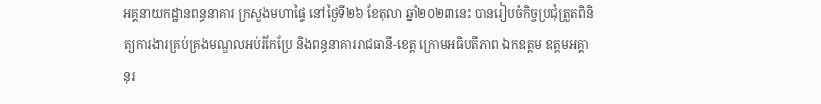អគ្គនាយកដ្ឋានពន្ធនាគារ ក្រសួងមហាផ្ទៃ នៅថ្ងៃទី២៦ ខែតុលា ឆ្នាំ២០២៣នេះ បានរៀបចំកិច្ចប្រជុំត្រួតពិនិត្យការងារគ្រប់គ្រងមណ្ឌលអប់រំកែប្រែ និងពន្ធនាគាររាជធានី-ខេត្ត ក្រោមអធិបតីភាព ឯកឧត្ដម ឧត្ដមអគ្គានុរ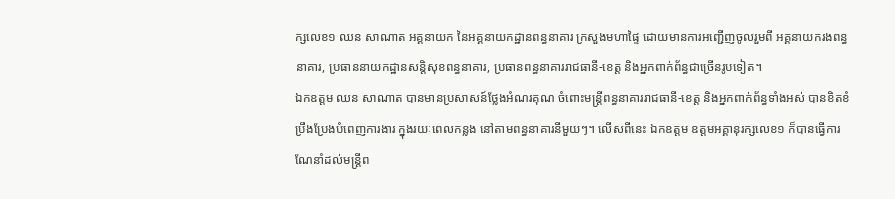ក្សលេខ១ ឈន សាណាត អគ្គនាយក នៃអគ្គនាយកដ្ឋានពន្ធនាគារ ក្រសួងមហាផ្ទៃ ដោយមានការអញ្ជើញចូលរួមពី អគ្គនាយករងពន្ធនាគារ, ប្រធាននាយកដ្ឋានសន្ដិសុខពន្ធនាគារ, ប្រធានពន្ធនាគាររាជធានី-ខេត្ត និងអ្នកពាក់ព័ន្ធជាច្រើនរូបទៀត។
ឯកឧត្ដម ឈន សាណាត បានមានប្រសាសន៍ថ្លែងអំណរគុណ ចំពោះមន្ដ្រីពន្ធនាគាររាជធានី-ខេត្ត និងអ្នកពាក់ព័ន្ធទាំងអស់ បានខិតខំប្រឹងប្រែងបំពេញការងារ ក្នុងរយៈពេលកន្លង នៅតាមពន្ធនាគារនីមួយៗ។ លើសពីនេះ ឯកឧត្ដម ឧត្ដមអគ្គានុរក្សលេខ១ ក៏បានធ្វើការណែនាំដល់មន្ដ្រីព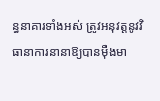ន្ធនាគារទាំងអស់ ត្រូវអនុវត្តនូវវិធានាការនានាឱ្យបានម៉ឺងមា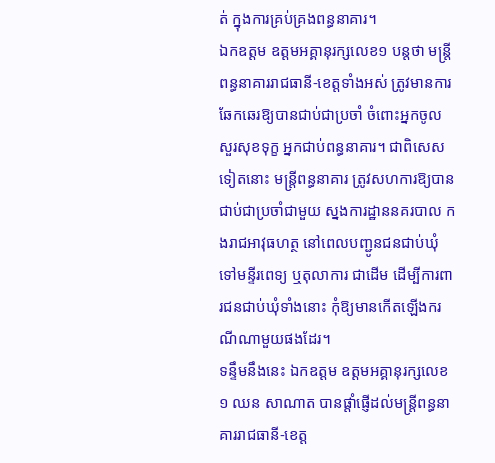ត់ ក្នុងការគ្រប់គ្រងពន្ធនាគារ។
ឯកឧត្ដម ឧត្ដមអគ្គានុរក្សលេខ១ បន្ដថា មន្ដ្រីពន្ធនាគាររាជធានី-ខេត្តទាំងអស់ ត្រូវមានការឆែកឆេរឱ្យបានជាប់ជាប្រចាំ ចំពោះអ្នកចូលសួរសុខទុក្ខ អ្នកជាប់ពន្ធនាគារ។ ជាពិសេសទៀតនោះ មន្ដ្រីពន្ធនាគារ ត្រូវសហការឱ្យបានជាប់ជាប្រចាំជាមួយ ស្នងការដ្ឋាននគរបាល កងរាជអាវុធហត្ថ នៅពេលបញ្ជូនជនជាប់ឃុំ ទៅមន្ទីរពេទ្យ ឬតុលាការ ជាដើម ដើម្បីការពារជនជាប់ឃុំទាំងនោះ កុំឱ្យមានកើតឡើងករណីណាមួយផងដែរ។
ទន្ទឹមនឹងនេះ ឯកឧត្ដម ឧត្ដមអគ្គានុរក្សលេខ១ ឈន សាណាត បានផ្ដាំផ្ញើដល់មន្ដ្រីពន្ធនាគាររាជធានី-ខេត្ត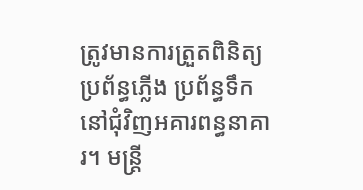ត្រូវមានការត្រួតពិនិត្យ ប្រព័ន្ធភ្លើង ប្រព័ន្ធទឹក នៅជុំវិញអគារពន្ធនាគារ។ មន្ដ្រី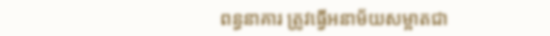ពន្ធនាគារ ត្រូវធ្វើអនាម័យសម្អាតជា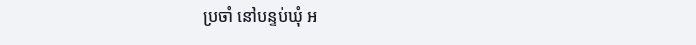ប្រចាំ នៅបន្ទប់ឃុំ អ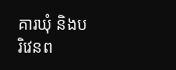គារឃុំ និងបរិវេនព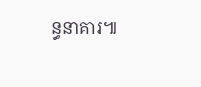ន្ធនាគារ៕